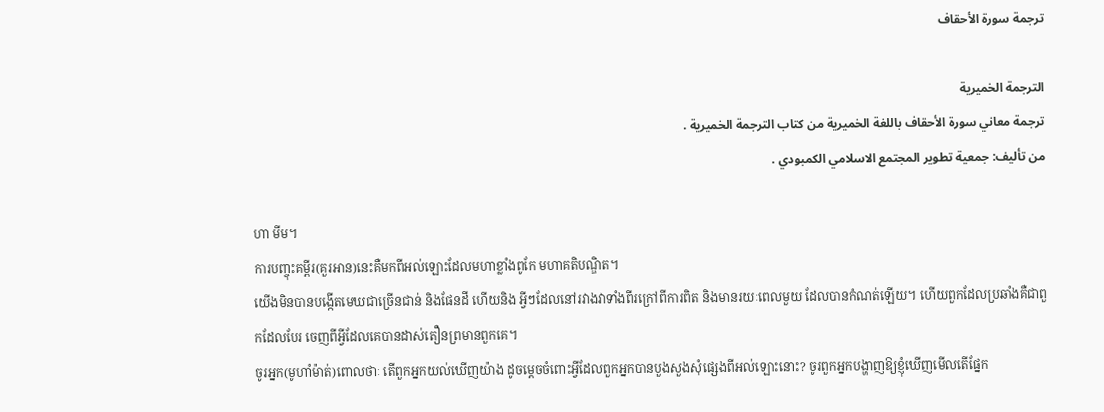ترجمة سورة الأحقاف

الترجمة الخميرية
ترجمة معاني سورة الأحقاف باللغة الخميرية من كتاب الترجمة الخميرية .
من تأليف: جمعية تطوير المجتمع الاسلامي الكمبودي .

ហា មីម។
ការបញ្ចុះគម្ពីរ(គួរអាន)នេះគឺមកពីអល់ឡោះដែលមហាខ្លាំងពូកែ មហាគតិបណ្ឌិត។
យើងមិនបានបង្កើតមេឃជាច្រើនជាន់ និងផែនដី ហើយនិង អ្វីៗដែលនៅរវាងវាទាំងពីរក្រៅពីការពិត និងមានរយៈពេលមួយ ដែលបានកំណត់ឡើយ។ ហើយពួកដែលប្រឆាំងគឺជាពួកដែលបែរ ចេញពីអ្វីដែលគេបានដាស់តឿនព្រមានពួកគេ។
ចូរអ្នក(មូហាំម៉ាត់)ពោលថាៈ តើពួកអ្នកយល់ឃើញយ៉ាង ដូចមេ្ដចចំពោះអ្វីដែលពួកអ្នកបានបួងសួងសុំផេ្សងពីអល់ឡោះនោះ? ចូរពួកអ្នកបង្ហាញឱ្យខ្ញុំឃើញមើលតើផ្នែក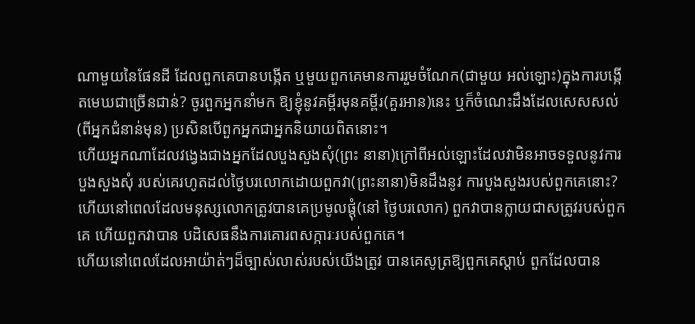ណាមួយនៃផែនដី ដែលពួកគេបានបង្កើត ឬមួយពួកគេមានការរួមចំណែក(ជាមួយ អល់ឡោះ)ក្នុងការបង្កើតមេឃជាច្រើនជាន់? ចូរពួកអ្នកនាំមក ឱ្យខ្ញុំនូវគម្ពីរមុនគម្ពីរ(គួរអាន)នេះ ឬក៏ចំណេះដឹងដែលសេសសល់ (ពីអ្នកជំនាន់មុន) ប្រសិនបើពួកអ្នកជាអ្នកនិយាយពិតនោះ។
ហើយអ្នកណាដែលវងេ្វងជាងអ្នកដែលបួងសួងសុំ(ព្រះ នានា)ក្រៅពីអល់ឡោះដែលវាមិនអាចទទួលនូវការបួងសួងសុំ របស់គេរហូតដល់ថ្ងៃបរលោកដោយពួកវា(ព្រះនានា)មិនដឹងនូវ ការបួងសួងរបស់ពួកគេនោះ?
ហើយនៅពេលដែលមនុស្សលោកត្រូវបានគេប្រមូលផ្ដុំ(នៅ ថ្ងៃបរលោក) ពួកវាបានក្លាយជាសត្រូវរបស់ពួកគេ ហើយពួកវាបាន បដិសេធនឹងការគោរពសក្ការៈរបស់ពួកគេ។
ហើយនៅពេលដែលអាយ៉ាត់ៗដ៏ច្បាស់លាស់របស់យើងត្រូវ បានគេសូត្រឱ្យពួកគេស្ដាប់ ពួកដែលបាន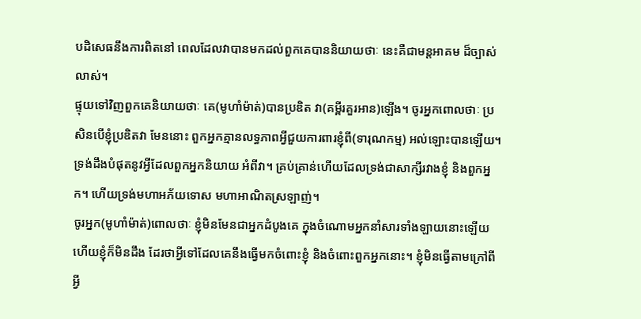បដិសេធនឹងការពិតនៅ ពេលដែលវាបានមកដល់ពួកគេបាននិយាយថាៈ នេះគឺជាមន្ដអាគម ដ៏ច្បាស់លាស់។
ផ្ទុយទៅវិញពួកគេនិយាយថាៈ គេ(មូហាំម៉ាត់)បានប្រឌិត វា(គម្ពីរគួរអាន)ឡើង។ ចូរអ្នកពោលថាៈ ប្រសិនបើខ្ញុំប្រឌិតវា មែននោះ ពួកអ្នកគ្មានលទ្ធភាពអ្វីជួយការពារខ្ញុំពី(ទារុណកម្ម) អល់ឡោះបានឡើយ។ ទ្រង់ដឹងបំផុតនូវអ្វីដែលពួកអ្នកនិយាយ អំពីវា។ គ្រប់គ្រាន់ហើយដែលទ្រង់ជាសាក្សីរវាងខ្ញុំ និងពួកអ្នក។ ហើយទ្រង់មហាអភ័យទោស មហាអាណិតស្រឡាញ់។
ចូរអ្នក(មូហាំម៉ាត់)ពោលថាៈ ខ្ញុំមិនមែនជាអ្នកដំបូងគេ ក្នុងចំណោមអ្នកនាំសារទាំងឡាយនោះឡើយ ហើយខ្ញុំក៏មិនដឹង ដែរថាអ្វីទៅដែលគេនឹងធ្វើមកចំពោះខ្ញុំ និងចំពោះពួកអ្នកនោះ។ ខ្ញុំមិនធ្វើតាមក្រៅពីអ្វី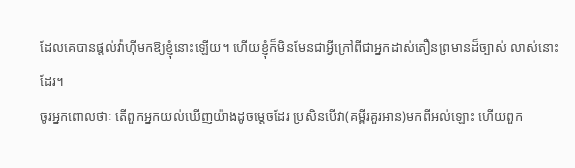ដែលគេបានផ្ដល់វ៉ាហ៊ីមកឱ្យខ្ញុំនោះឡើយ។ ហើយខ្ញុំក៏មិនមែនជាអ្វីក្រៅពីជាអ្នកដាស់តឿនព្រមានដ៏ច្បាស់ លាស់នោះដែរ។
ចូរអ្នកពោលថាៈ តើពួកអ្នកយល់ឃើញយ៉ាងដូចមេ្ដចដែរ ប្រសិនបើវា(គមី្ពរគួរអាន)មកពីអល់ឡោះ ហើយពួក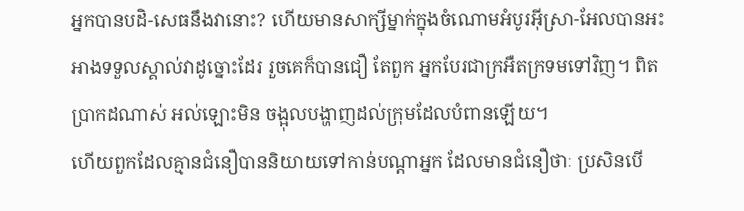អ្នកបានបដិ-សេធនឹងវានោះ? ហើយមានសាក្សីម្នាក់ក្នុងចំណោមអំបូរអ៊ីស្រា-អែលបានអះអាងទទួលស្គាល់វាដូច្នោះដែរ រួចគេក៏បានជឿ តែពួក អ្នកបែរជាក្រអឺតក្រទមទៅវិញ។ ពិតប្រាកដណាស់ អល់ឡោះមិន ចង្អុលបង្ហាញដល់ក្រុមដែលបំពានឡើយ។
ហើយពួកដែលគ្មានជំនឿបាននិយាយទៅកាន់បណ្ដាអ្នក ដែលមានជំនឿថាៈ ប្រសិនបើ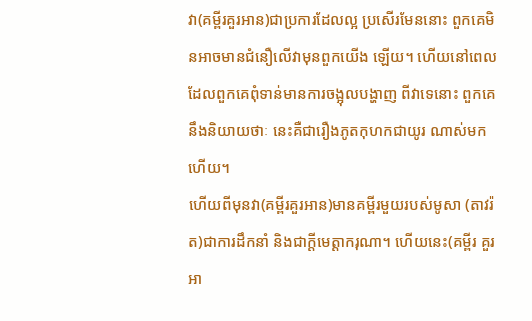វា(គម្ពីរគួរអាន)ជាប្រការដែលល្អ ប្រសើរមែននោះ ពួកគេមិនអាចមានជំនឿលើវាមុនពួកយើង ឡើយ។ ហើយនៅពេលដែលពួកគេពុំទាន់មានការចង្អុលបង្ហាញ ពីវាទេនោះ ពួកគេនឹងនិយាយថាៈ នេះគឺជារឿងភូតកុហកជាយូរ ណាស់មកហើយ។
ហើយពីមុនវា(គម្ពីរគួរអាន)មានគម្ពីរមួយរបស់មូសា (តាវរ៉ត)ជាការដឹកនាំ និងជាក្ដីមេត្ដាករុណា។ ហើយនេះ(គម្ពីរ គួរអា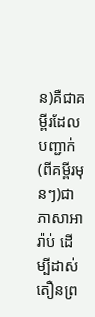ន)គឺជាគម្ពីរដែលបញ្ជាក់(ពីគម្ពីរមុនៗ)ជាភាសាអារ៉ាប់ ដើម្បីដាស់តឿនព្រ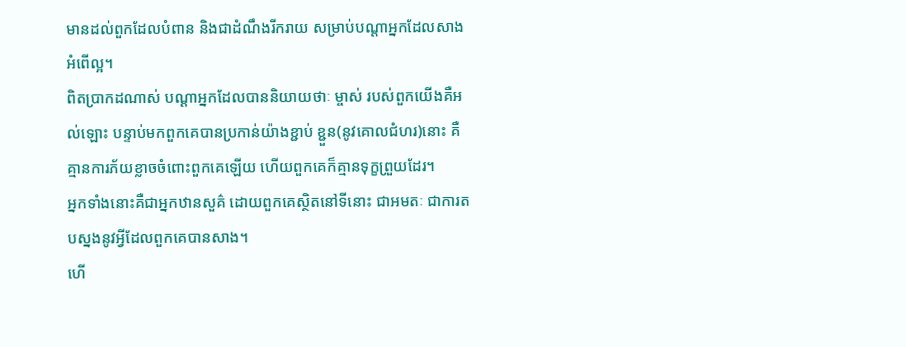មានដល់ពួកដែលបំពាន និងជាដំណឹងរីករាយ សម្រាប់បណ្ដាអ្នកដែលសាងអំពើល្អ។
ពិតប្រាកដណាស់ បណ្ដាអ្នកដែលបាននិយាយថាៈ ម្ចាស់ របស់ពួកយើងគឺអល់ឡោះ បន្ទាប់មកពួកគេបានប្រកាន់យ៉ាងខ្ជាប់ ខ្ជួន(នូវគោលជំហរ)នោះ គឺគ្មានការភ័យខ្លាចចំពោះពួកគេឡើយ ហើយពួកគេក៏គ្មានទុក្ខព្រួយដែរ។
អ្នកទាំងនោះគឺជាអ្នកឋានសួគ៌ ដោយពួកគេស្ថិតនៅទីនោះ ជាអមតៈ ជាការតបស្នងនូវអ្វីដែលពួកគេបានសាង។
ហើ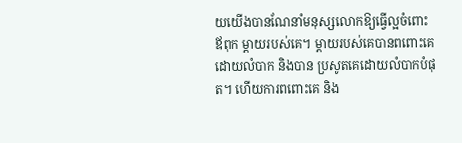យយើងបានណែនាំមនុស្សលោកឱ្យធ្វើល្អចំពោះឪពុក ម្ដាយរបស់គេ។ ម្ដាយរបស់គេបានពពោះគេដោយលំបាក និងបាន ប្រសូតគេដោយលំបាកបំផុត។ ហើយការពពោះគេ និង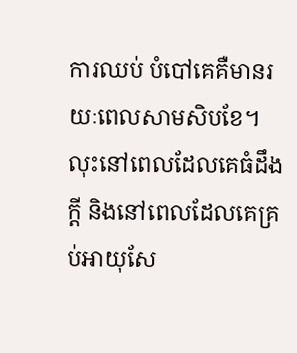ការឈប់ បំបៅគេគឺមានរយៈពេលសាមសិបខែ។ លុះនៅពេលដែលគេធំដឹង ក្ដី និងនៅពេលដែលគេគ្រប់អាយុសែ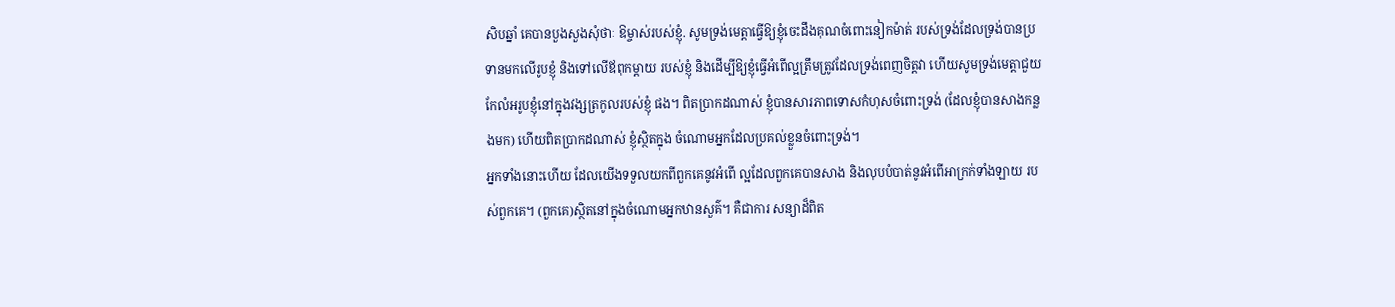សិបឆ្នាំ គេបានបួងសួងសុំថាៈ ឱម្ចាស់របស់ខ្ញុំ. សូមទ្រង់មេត្ដាធ្វើឱ្យខ្ញុំចេះដឹងគុណចំពោះនៀកម៉ាត់ របស់ទ្រង់ដែលទ្រង់បានប្រទានមកលើរូបខ្ញុំ និងទៅលើឪពុកម្ដាយ របស់ខ្ញុំ និងដើម្បីឱ្យខ្ញុំធ្វើអំពើល្អត្រឹមត្រូវដែលទ្រង់ពេញចិត្ដវា ហើយសូមទ្រង់មេត្ដាជួយកែលំអរូបខ្ញុំនៅក្នុងវង្សត្រកូលរបស់ខ្ញុំ ផង។ ពិតប្រាកដណាស់ ខ្ញុំបានសារភាពទោសកំហុសចំពោះទ្រង់ (ដែលខ្ញុំបានសាងកន្លងមក) ហើយពិតប្រាកដណាស់ ខ្ញុំស្ថិតក្នុង ចំណោមអ្នកដែលប្រគល់ខ្លួនចំពោះទ្រង់។
អ្នកទាំងនោះហើយ ដែលយើងទទួលយកពីពួកគេនូវអំពើ ល្អដែលពួកគេបានសាង និងលុបបំបាត់នូវអំពើអាក្រក់ទាំងឡាយ របស់ពួកគេ។ (ពួកគេ)ស្ថិតនៅក្នុងចំណោមអ្នកឋានសួគ៌។ គឺជាការ សន្យាដ៏ពិត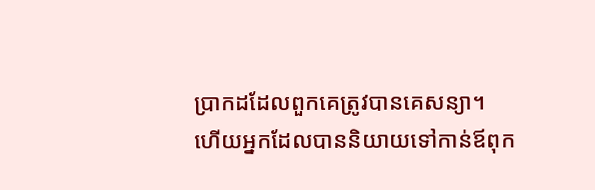ប្រាកដដែលពួកគេត្រូវបានគេសន្យា។
ហើយអ្នកដែលបាននិយាយទៅកាន់ឪពុក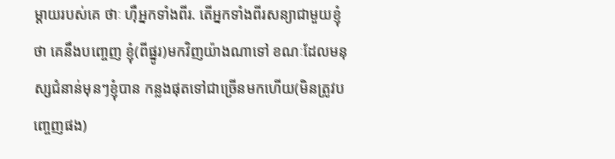ម្ដាយរបស់គេ ថាៈ ហ៊ឺអ្នកទាំងពីរ. តើអ្នកទាំងពីរសន្យាជាមួយខ្ញុំថា គេនឹងបពោ្ចញ ខ្ញុំ(ពីផ្នូរ)មកវិញយ៉ាងណាទៅ ខណៈដែលមនុស្សជំនាន់មុនៗខ្ញុំបាន កន្លងផុតទៅជាច្រើនមកហើយ(មិនត្រូវបពោ្ចញផង)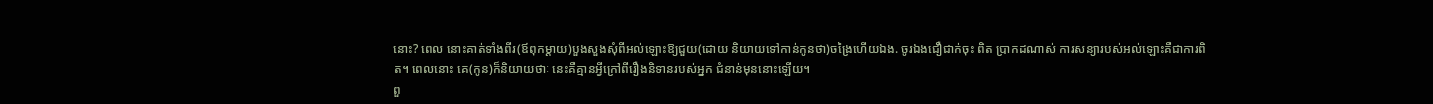នោះ? ពេល នោះគាត់ទាំងពីរ(ឪពុកម្ដាយ)បួងសួងសុំពីអល់ឡោះឱ្យជួយ(ដោយ និយាយទៅកាន់កូនថា)ចង្រៃហើយឯង. ចូរឯងជឿជាក់ចុះ ពិត ប្រាកដណាស់ ការសន្យារបស់អល់ឡោះគឺជាការពិត។ ពេលនោះ គេ(កូន)ក៏និយាយថាៈ នេះគឺគ្មានអ្វីក្រៅពីរឿងនិទានរបស់អ្នក ជំនាន់មុននោះឡើយ។
ពួ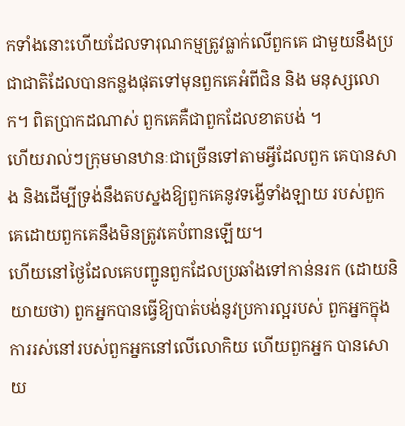កទាំងនោះហើយដែលទារុណកម្មត្រូវធ្លាក់លើពួកគេ ជាមួយនឹងប្រជាជាតិដែលបានកន្លងផុតទៅមុនពួកគេអំពីជិន និង មនុស្សលោក។ ពិតប្រាកដណាស់ ពួកគេគឺជាពួកដែលខាតបង់ ។
ហើយរាល់ៗក្រុមមានឋានៈជាច្រើនទៅតាមអ្វីដែលពួក គេបានសាង និងដើម្បីទ្រង់នឹងតបស្នងឱ្យពួកគេនូវទង្វើទាំងឡាយ របស់ពួកគេដោយពួកគេនឹងមិនត្រូវគេបំពានឡើយ។
ហើយនៅថ្ងៃដែលគេបញ្ជូនពួកដែលប្រឆាំងទៅកាន់នរក (ដោយនិយាយថា) ពួកអ្នកបានធ្វើឱ្យបាត់បង់នូវប្រការល្អរបស់ ពួកអ្នកក្នុងការរស់នៅរបស់ពួកអ្នកនៅលើលោកិយ ហើយពួកអ្នក បានសោយ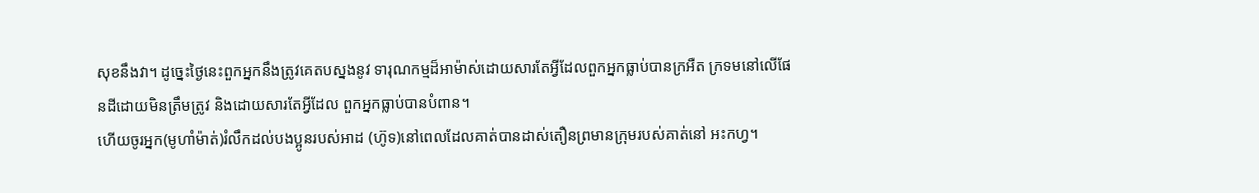សុខនឹងវា។ ដូចេ្នះថ្ងៃនេះពួកអ្នកនឹងត្រូវគេតបស្នងនូវ ទារុណកម្មដ៏អាម៉ាស់ដោយសារតែអ្វីដែលពួកអ្នកធ្លាប់បានក្រអឺត ក្រទមនៅលើផែនដីដោយមិនត្រឹមត្រូវ និងដោយសារតែអ្វីដែល ពួកអ្នកធ្លាប់បានបំពាន។
ហើយចូរអ្នក(មូហាំម៉ាត់)រំលឹកដល់បងប្អូនរបស់អាដ (ហ៊ូទ)នៅពេលដែលគាត់បានដាស់តឿនព្រមានក្រុមរបស់គាត់នៅ អះកហ្វ។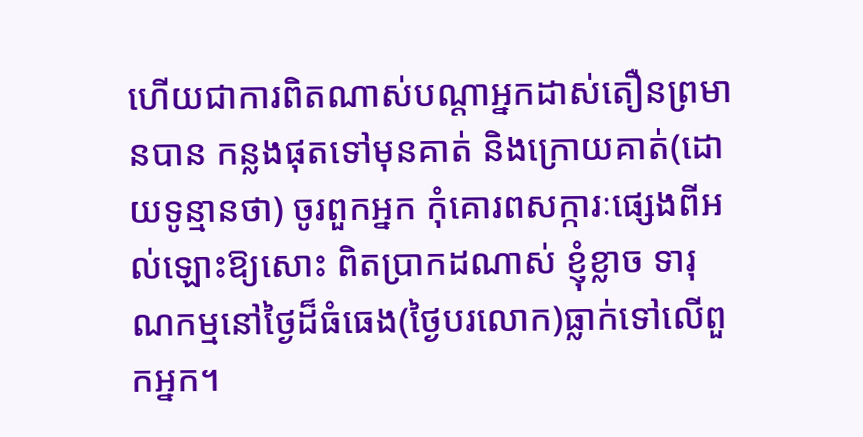ហើយជាការពិតណាស់បណ្ដាអ្នកដាស់តឿនព្រមានបាន កន្លងផុតទៅមុនគាត់ និងក្រោយគាត់(ដោយទូន្មានថា) ចូរពួកអ្នក កុំគោរពសក្ការៈផេ្សងពីអល់ឡោះឱ្យសោះ ពិតប្រាកដណាស់ ខ្ញុំខ្លាច ទារុណកម្មនៅថ្ងៃដ៏ធំធេង(ថ្ងៃបរលោក)ធ្លាក់ទៅលើពួកអ្នក។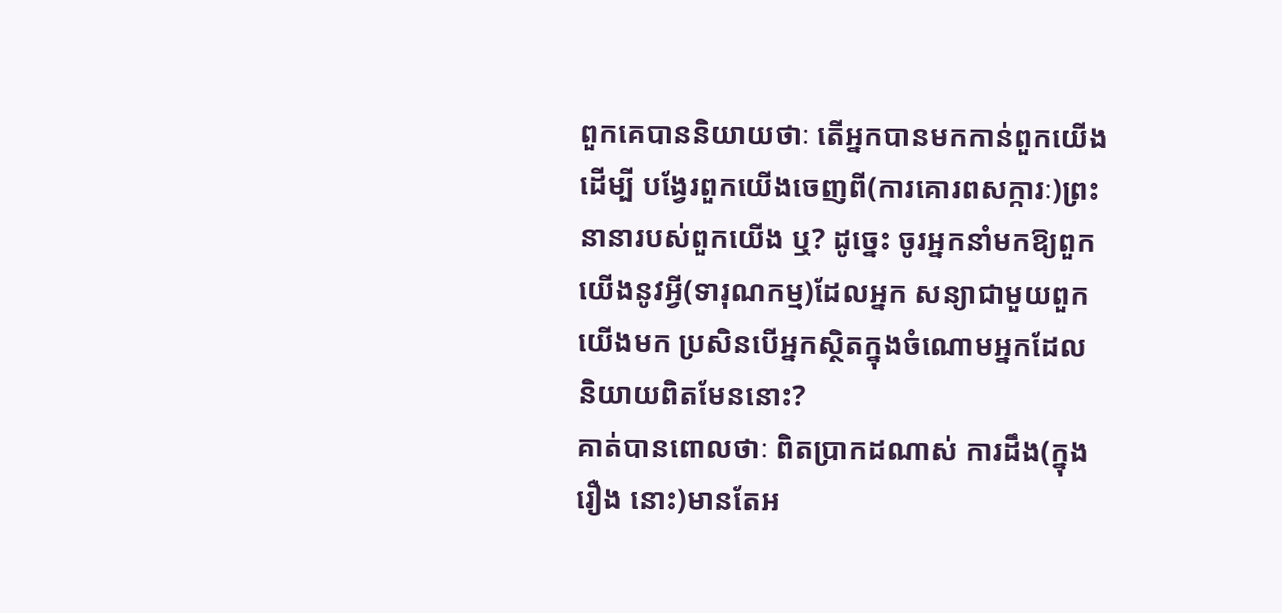ពួកគេបាននិយាយថាៈ តើអ្នកបានមកកាន់ពួកយើងដើម្បី បង្វែរពួកយើងចេញពី(ការគោរពសក្ការៈ)ព្រះនានារបស់ពួកយើង ឬ? ដូចេ្នះ ចូរអ្នកនាំមកឱ្យពួកយើងនូវអ្វី(ទារុណកម្ម)ដែលអ្នក សន្យាជាមួយពួកយើងមក ប្រសិនបើអ្នកស្ថិតក្នុងចំណោមអ្នកដែល និយាយពិតមែននោះ?
គាត់បានពោលថាៈ ពិតប្រាកដណាស់ ការដឹង(ក្នុងរឿង នោះ)មានតែអ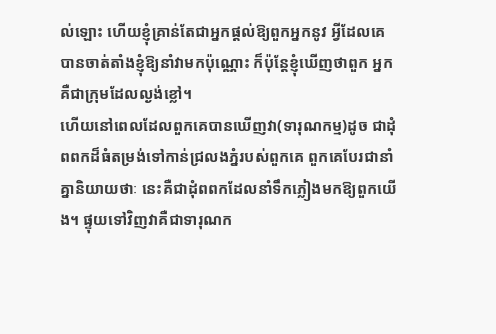ល់ឡោះ ហើយខ្ញុំគ្រាន់តែជាអ្នកផ្ដល់ឱ្យពួកអ្នកនូវ អ្វីដែលគេបានចាត់តាំងខ្ញុំឱ្យនាំវាមកប៉ុណ្ណោះ ក៏ប៉ុន្ដែខ្ញុំឃើញថាពួក អ្នកគឺជាក្រុមដែលល្ងង់ខ្លៅ។
ហើយនៅពេលដែលពួកគេបានឃើញវា(ទារុណកម្ម)ដូច ជាដុំពពកដ៏ធំតម្រង់ទៅកាន់ជ្រលងភ្នំរបស់ពួកគេ ពួកគេបែរជានាំ គ្នានិយាយថាៈ នេះគឺជាដុំពពកដែលនាំទឹកភ្លៀងមកឱ្យពួកយើង។ ផ្ទុយទៅវិញវាគឺជាទារុណក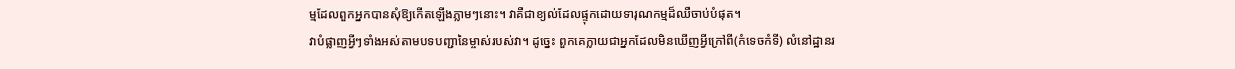ម្មដែលពួកអ្នកបានសុំឱ្យកើតឡើងភ្លាមៗនោះ។ វាគឺជាខ្យល់ដែលផ្ទុកដោយទារុណកម្មដ៏ឈឺចាប់បំផុត។
វាបំផ្លាញអ្វីៗទាំងអស់តាមបទបញ្ជានៃម្ចាស់របស់វា។ ដូចេ្នះ ពួកគេក្លាយជាអ្នកដែលមិនឃើញអ្វីក្រៅពី(កំទេចកំទី) លំនៅដ្ឋានរ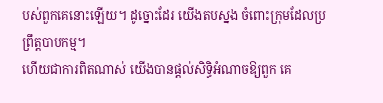បស់ពួកគេនោះឡើយ។ ដូច្នោះដែរ យើងតបស្នង ចំពោះក្រុមដែលប្រព្រឹត្ដបាបកម្ម។
ហើយជាការពិតណាស់ យើងបានផ្ដល់សិទ្ធិអំណាចឱ្យពួក គេ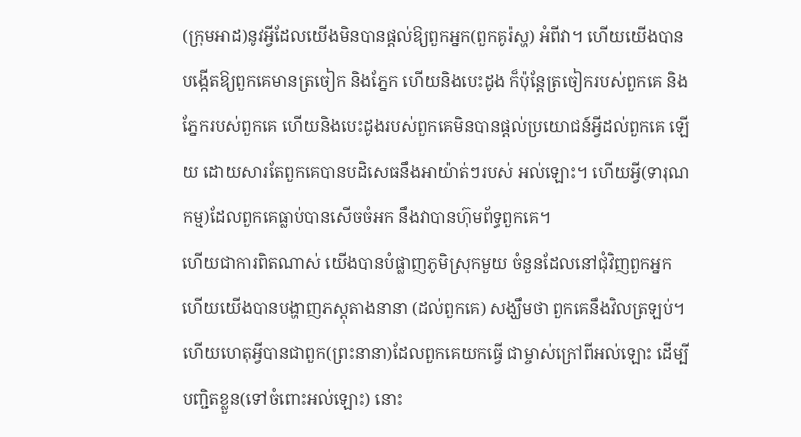(ក្រុមអាដ)នូវអ្វីដែលយើងមិនបានផ្ដល់ឱ្យពួកអ្នក(ពួកគូរ៉ស្ហ) អំពីវា។ ហើយយើងបានបង្កើតឱ្យពួកគេមានត្រចៀក និងភ្នែក ហើយនិងបេះដូង ក៏ប៉ុន្ដែត្រចៀករបស់ពួកគេ និងភ្នែករបស់ពួកគេ ហើយនិងបេះដូងរបស់ពួកគេមិនបានផ្ដល់ប្រយោជន៍អ្វីដល់ពួកគេ ឡើយ ដោយសារតែពួកគេបានបដិសេធនឹងអាយ៉ាត់ៗរបស់ អល់ឡោះ។ ហើយអ្វី(ទារុណកម្ម)ដែលពួកគេធ្លាប់បានសើចចំអក នឹងវាបានហ៊ុមព័ទ្ធពួកគេ។
ហើយជាការពិតណាស់ យើងបានបំផ្លាញភូមិស្រុកមួយ ចំនួនដែលនៅជុំវិញពួកអ្នក ហើយយើងបានបង្ហាញភស្ដុតាងនានា (ដល់ពួកគេ) សង្ឃឹមថា ពួកគេនឹងវិលត្រឡប់។
ហើយហេតុអ្វីបានជាពួក(ព្រះនានា)ដែលពួកគេយកធ្វើ ជាម្ចាស់ក្រៅពីអល់ឡោះ ដើម្បីបញ្ជិតខ្លួន(ទៅចំពោះអល់ឡោះ) នោះ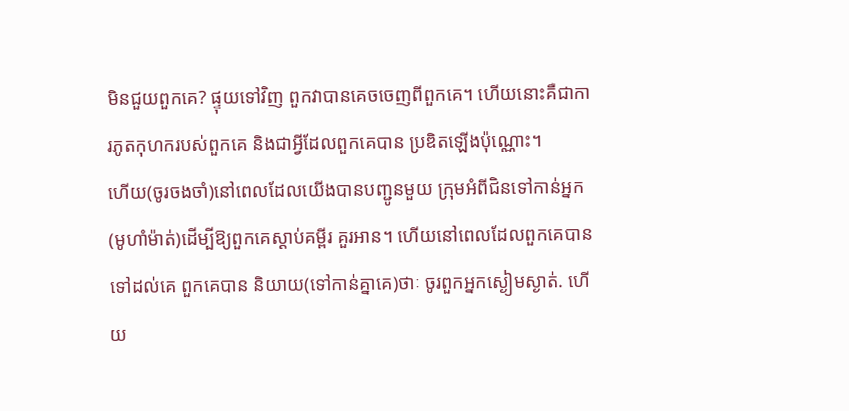មិនជួយពួកគេ? ផ្ទុយទៅវិញ ពួកវាបានគេចចេញពីពួកគេ។ ហើយនោះគឺជាការភូតកុហករបស់ពួកគេ និងជាអ្វីដែលពួកគេបាន ប្រឌិតឡើងប៉ុណ្ណោះ។
ហើយ(ចូរចងចាំ)នៅពេលដែលយើងបានបញ្ជូនមួយ ក្រុមអំពីជិនទៅកាន់អ្នក(មូហាំម៉ាត់)ដើម្បីឱ្យពួកគេស្ដាប់គម្ពីរ គួរអាន។ ហើយនៅពេលដែលពួកគេបានទៅដល់គេ ពួកគេបាន និយាយ(ទៅកាន់គ្នាគេ)ថាៈ ចូរពួកអ្នកស្ងៀមស្ងាត់. ហើយ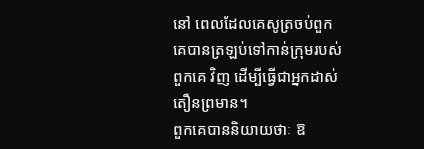នៅ ពេលដែលគេសូត្រចប់ពួកគេបានត្រឡប់ទៅកាន់ក្រុមរបស់ពួកគេ វិញ ដើម្បីធ្វើជាអ្នកដាស់តឿនព្រមាន។
ពួកគេបាននិយាយថាៈ ឱ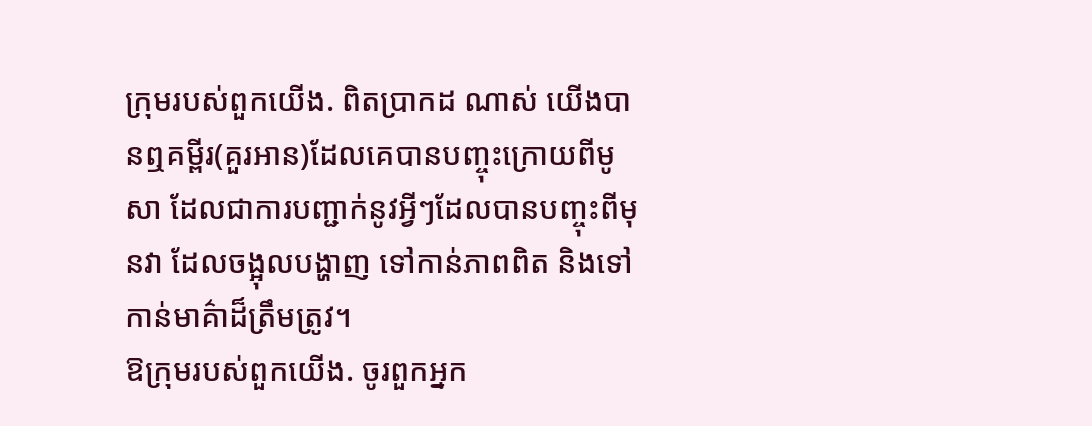ក្រុមរបស់ពួកយើង. ពិតប្រាកដ ណាស់ យើងបានឮគម្ពីរ(គួរអាន)ដែលគេបានបញ្ចុះក្រោយពីមូសា ដែលជាការបញ្ជាក់នូវអ្វីៗដែលបានបញ្ចុះពីមុនវា ដែលចង្អុលបង្ហាញ ទៅកាន់ភាពពិត និងទៅកាន់មាគ៌ាដ៏ត្រឹមត្រូវ។
ឱក្រុមរបស់ពួកយើង. ចូរពួកអ្នក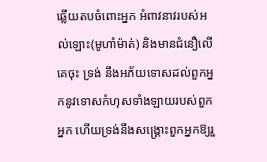ឆ្លើយតបចំពោះអ្នក អំពាវនាវរបស់អល់ឡោះ(មូហាំម៉ាត់) និងមានជំនឿលើគេចុះ ទ្រង់ នឹងអភ័យទោសដល់ពួកអ្នកនូវទោសកំហុសទាំងឡាយរបស់ពួកអ្នក ហើយទ្រង់នឹងសង្គ្រោះពួកអ្នកឱ្យរួ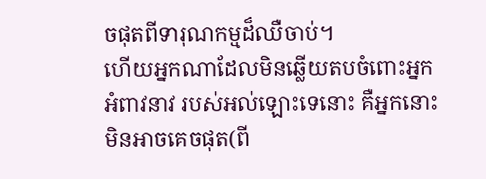ចផុតពីទារុណកម្មដ៏ឈឺចាប់។
ហើយអ្នកណាដែលមិនឆ្លើយតបចំពោះអ្នកអំពាវនាវ របស់អល់ឡោះទេនោះ គឺអ្នកនោះមិនអាចគេចផុត(ពី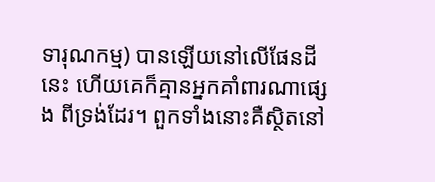ទារុណកម្ម) បានឡើយនៅលើផែនដីនេះ ហើយគេក៏គ្មានអ្នកគាំពារណាផេ្សង ពីទ្រង់ដែរ។ ពួកទាំងនោះគឺស្ថិតនៅ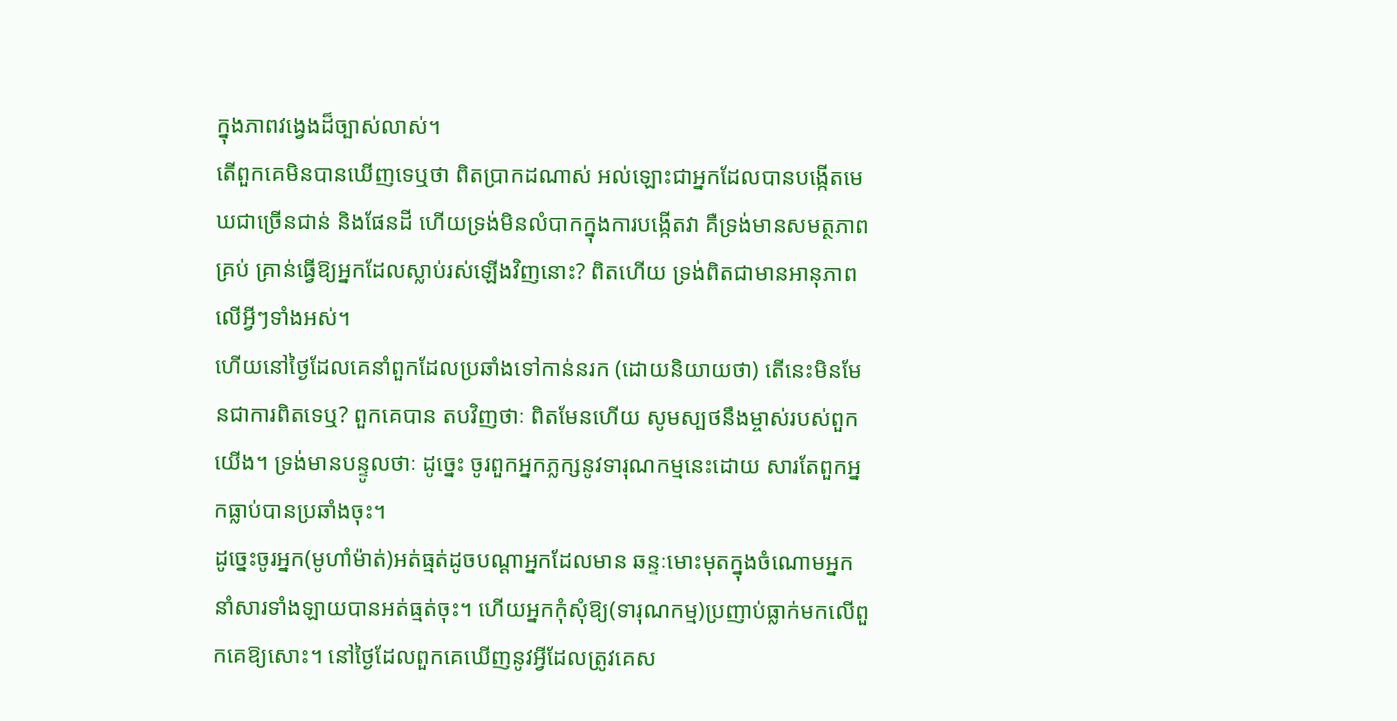ក្នុងភាពវងេ្វងដ៏ច្បាស់លាស់។
តើពួកគេមិនបានឃើញទេឬថា ពិតប្រាកដណាស់ អល់ឡោះជាអ្នកដែលបានបង្កើតមេឃជាច្រើនជាន់ និងផែនដី ហើយទ្រង់មិនលំបាកក្នុងការបង្កើតវា គឺទ្រង់មានសមត្ថភាពគ្រប់ គ្រាន់ធ្វើឱ្យអ្នកដែលស្លាប់រស់ឡើងវិញនោះ? ពិតហើយ ទ្រង់ពិតជាមានអានុភាពលើអ្វីៗទាំងអស់។
ហើយនៅថ្ងៃដែលគេនាំពួកដែលប្រឆាំងទៅកាន់នរក (ដោយនិយាយថា) តើនេះមិនមែនជាការពិតទេឬ? ពួកគេបាន តបវិញថាៈ ពិតមែនហើយ សូមស្បថនឹងម្ចាស់របស់ពួកយើង។ ទ្រង់មានបន្ទូលថាៈ ដូចេ្នះ ចូរពួកអ្នកភ្លក្សនូវទារុណកម្មនេះដោយ សារតែពួកអ្នកធ្លាប់បានប្រឆាំងចុះ។
ដូចេ្នះចូរអ្នក(មូហាំម៉ាត់)អត់ធ្មត់ដូចបណ្ដាអ្នកដែលមាន ឆន្ទៈមោះមុតក្នុងចំណោមអ្នកនាំសារទាំងឡាយបានអត់ធ្មត់ចុះ។ ហើយអ្នកកុំសុំឱ្យ(ទារុណកម្ម)ប្រញាប់ធ្លាក់មកលើពួកគេឱ្យសោះ។ នៅថ្ងៃដែលពួកគេឃើញនូវអ្វីដែលត្រូវគេស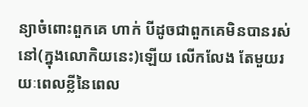ន្យាចំពោះពួកគេ ហាក់ បីដូចជាពួកគេមិនបានរស់នៅ(ក្នុងលោកិយនេះ)ឡើយ លើកលែង តែមួយរយៈពេលខ្លីនៃពេល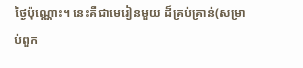ថ្ងៃប៉ុណ្ណោះ។ នេះគឺជាមេរៀនមួយ ដ៏គ្រប់គ្រាន់(សម្រាប់ពួក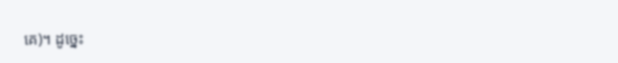គេ)។ ដូចេ្នះ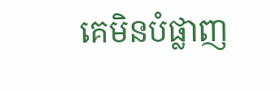គេមិនបំផ្លាញ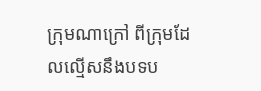ក្រុមណាក្រៅ ពីក្រុមដែលល្មើសនឹងបទប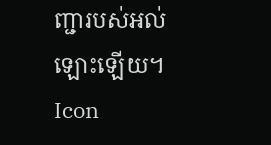ញ្ជារបស់អល់ឡោះឡើយ។
Icon